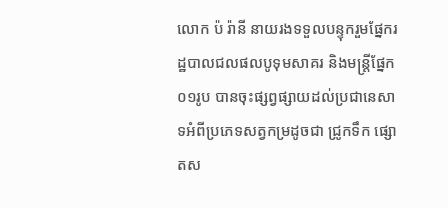លោក ប៉ រ៉ានី នាយរងទទួលបន្ទុករួមផ្នែករដ្ឋបាលជលផលបូទុមសាគរ និងមន្ត្រីផ្នែក ០១រូប បានចុះផ្សព្វផ្សាយដល់ប្រជានេសាទអំពីប្រភេទសត្វកម្រដូចជា ជ្រូកទឹក ផ្សោតស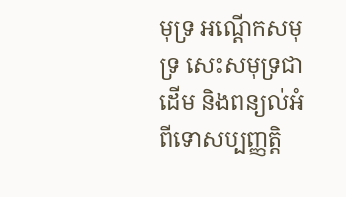មុទ្រ អណ្ដើកសមុទ្រ សេះសមុទ្រជាដើម និងពន្យល់អំពីទោសប្បញ្ញត្តិ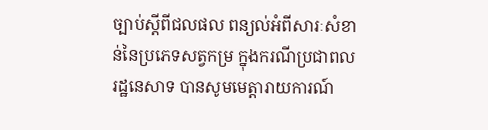ច្បាប់ស្តីពីជលផល ពន្យល់អំពីសារៈសំខាន់នៃប្រភេទសត្វកម្រ ក្នុងករណីប្រជាពលរដ្ឋនេសាទ បានសូមមេត្តារាយការណ៍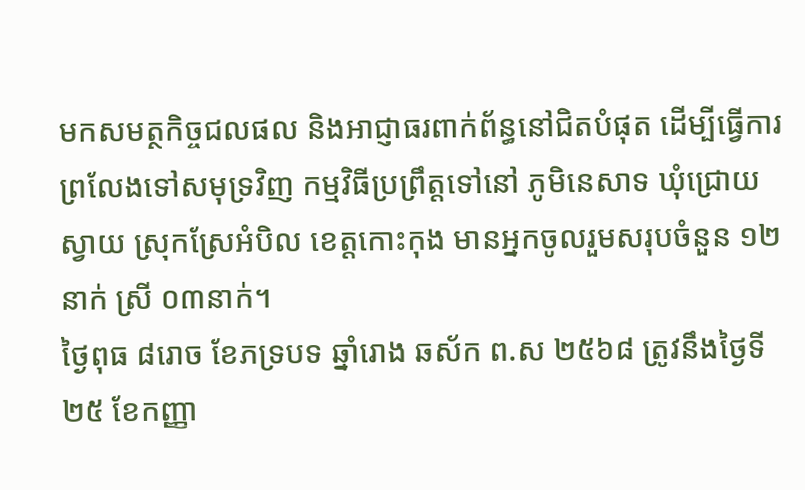មកសមត្ថកិច្ចជលផល និងអាជ្ញាធរពាក់ព័ន្ធនៅជិតបំផុត ដើម្បីធ្វើការព្រលែងទៅសមុទ្រវិញ កម្មវិធីប្រព្រឹត្តទៅនៅ ភូមិនេសាទ ឃុំជ្រោយស្វាយ ស្រុកស្រែអំបិល ខេត្តកោះកុង មានអ្នកចូលរួមសរុបចំនួន ១២នាក់ ស្រី ០៣នាក់។
ថ្ងៃពុធ ៨រោច ខែភទ្របទ ឆ្នាំរោង ឆស័ក ព.ស ២៥៦៨ ត្រូវនឹងថ្ងៃទី២៥ ខែកញ្ញា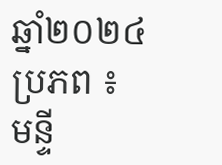ឆ្នាំ២០២៤
ប្រភព ៖ មន្ទី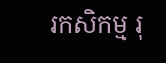រកសិកម្ម រុ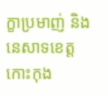ក្ខាប្រមាញ់ និងនេសាទខេត្តកោះកុង